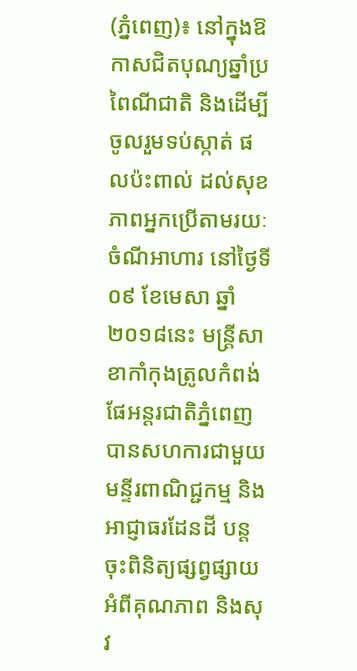(ភ្នំពេញ)៖ នៅក្នុងឱកាសជិតបុណ្យឆ្នាំប្រពៃណីជាតិ និងដើម្បីចូលរួមទប់ស្កាត់ ផលប៉ះពាល់ ដល់សុខភាពអ្នកប្រើតាមរយៈ ចំណីអាហារ នៅថ្ងៃទី០៩ ខែមេសា ឆ្នាំ២០១៨នេះ មន្ត្រីសាខាកាំកុងត្រូលកំពង់ផែអន្តរជាតិភ្នំពេញ បានសហការជាមួយមន្ទីរពាណិជ្ជកម្ម និងអាជ្ញាធរដែនដី បន្តចុះពិនិត្យផ្សព្វផ្សាយអំពីគុណភាព និងសុវ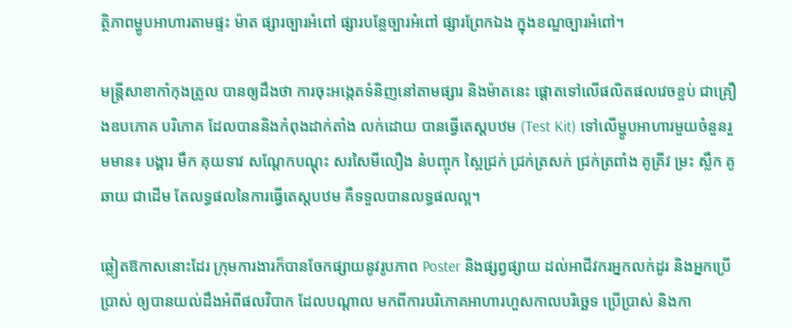ត្ថិភាពម្ហូបអាហារតាមផ្ទះ ម៉ាត ផ្សារច្បារអំពៅ ផ្សារបន្លែច្បារអំពៅ ផ្សារព្រែកឯង ក្នុងខណ្ឌច្បារអំពៅ។

មន្រ្តីសាខាកាំកុងត្រូល បានឲ្យដឹងថា ការចុះអង្កេតទំនិញនៅតាមផ្សារ និងម៉ាតនេះ ផ្តោតទៅលើផលិតផលវេចខ្ចប់ ជាគ្រឿងឧបភោគ បរិភោគ ដែលបាននិងកំពុងដាក់តាំង លក់ដោយ បានធ្វើតេស្តបឋម (Test Kit) ទៅលើម្ហូបអាហារមួយចំនួនរួមមាន៖ បង្គារ មឹក គុយទាវ សណ្តែកបណ្តុះ សរសៃមីលឿង នំបញ្ចុក ស្ពៃជ្រក់ ជ្រក់ត្រសក់ ជ្រក់ត្រពាំង គូគ្រីវ ម្រះ ស្លឹក គូឆាយ ជាដើម តែលទ្ធផលនៃការធ្វើតេស្តបឋម គឺទទួលបានលទ្ធផលល្អ។

ឆ្លៀតឱកាសនោះដែរ ក្រុមការងារក៏បានចែកផ្សាយនូវរូបភាព Poster និងផ្សព្វផ្សាយ ដល់អាជីវករអ្នកលក់ដូរ និងអ្នកប្រើប្រាស់ ឲ្យបានយល់ដឹងអំពីផលវិបាក ដែលបណ្តាល មកពីការបរិភោគអាហារហួសកាលបរិច្ឆេទ ប្រើប្រាស់ និងកា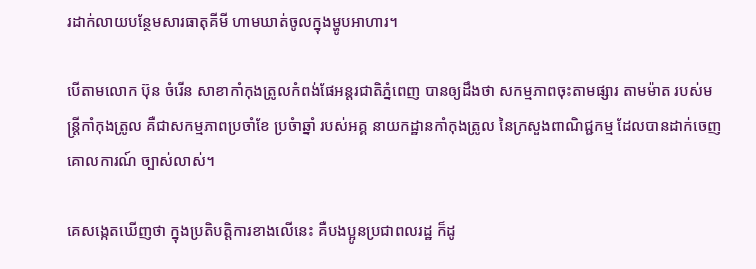រដាក់លាយបន្ថែមសារធាតុគីមី ហាមឃាត់ចូលក្នុងម្ហូបអាហារ។

បើតាមលោក ប៊ុន ចំរើន សាខាកាំកុងត្រូលកំពង់ផែអន្តរជាតិភ្នំពេញ បានឲ្យដឹងថា សកម្មភាពចុះតាមផ្សារ តាមម៉ាត របស់មន្រ្តីកាំកុងត្រូល គឺជាសកម្មភាពប្រចាំខែ ប្រចំាឆ្នាំ របស់អគ្គ នាយកដ្ឋានកាំកុងត្រូល នៃក្រសួងពាណិជ្ជកម្ម ដែលបានដាក់ចេញគោលការណ៍ ច្បាស់លាស់។

គេសង្កេតឃើញថា ក្នុងប្រតិបត្តិការខាងលើនេះ គឺបងប្អូនប្រជាពលរដ្ឋ ក៏ដូ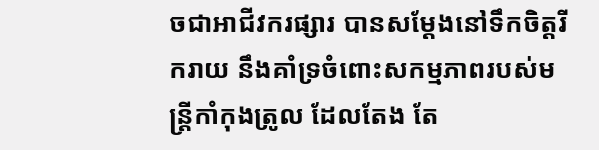ចជាអាជីវករផ្សារ បានសម្តែងនៅទឹកចិត្តរីករាយ នឹងគាំទ្រចំពោះសកម្មភាពរបស់មន្ត្រីកាំកុងត្រូល ដែលតែង តែ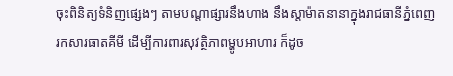ចុះពិនិត្យទំនិញផ្សេងៗ តាមបណ្តាផ្សារនឹងហាង នឹងស្តាម៉ាតនានាក្នុងរាជធានីភ្នំពេញ រកសារធាតគីមី ដើម្បីការពារសុវត្ថិភាពម្ហូបអាហារ ក៏ដូច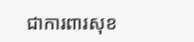ជាការពារសុខ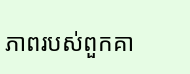ភាពរបស់ពួកគា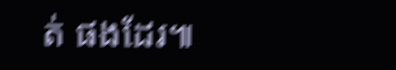ត់ ផងដែរ៕